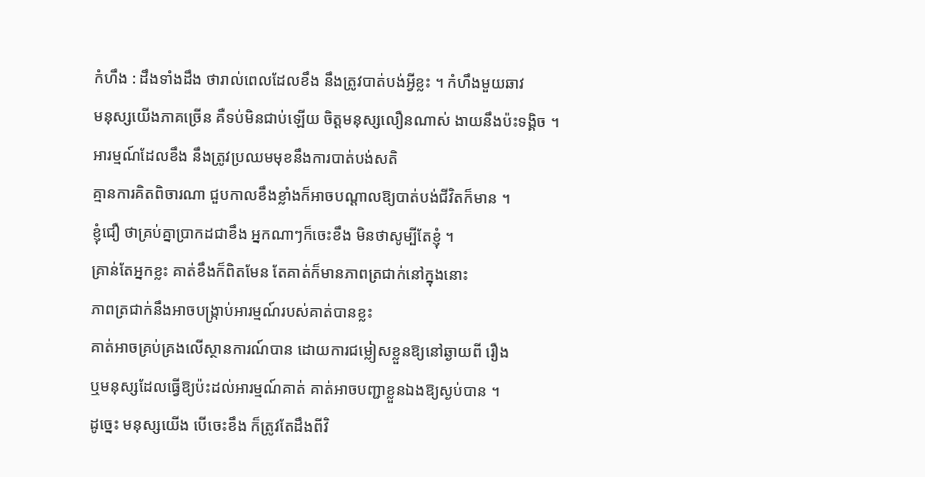កំហឹង : ដឹងទាំងដឹង ថារាល់ពេលដែលខឹង នឹងត្រូវបាត់បង់អ្វីខ្លះ ។ កំហឹងមួយឆាវ
មនុស្សយើងភាគច្រើន គឺទប់មិនជាប់ឡើយ ចិត្តមនុស្សលឿនណាស់ ងាយនឹងប៉ះទង្គិច ។
អារម្មណ៍ដែលខឹង នឹងត្រូវប្រឈមមុខនឹងការបាត់បង់សតិ
គ្មានការគិតពិចារណា ជួបកាលខឹងខ្លាំងក៏អាចបណ្តាលឱ្យបាត់បង់ជីវិតក៏មាន ។
ខ្ញុំជឿ ថាគ្រប់គ្នាប្រាកដជាខឹង អ្នកណាៗក៏ចេះខឹង មិនថាសូម្បីតែខ្ញុំ ។
គ្រាន់តែអ្នកខ្លះ គាត់ខឹងក៏ពិតមែន តែគាត់ក៏មានភាពត្រជាក់នៅក្នុងនោះ
ភាពត្រជាក់នឹងអាចបង្ក្រាប់អារម្មណ៍របស់គាត់បានខ្លះ
គាត់អាចគ្រប់គ្រងលើស្ថានការណ៍បាន ដោយការជម្លៀសខ្លួនឱ្យនៅឆ្ងាយពី រឿង
ឬមនុស្សដែលធ្វើឱ្យប៉ះដល់អារម្មណ៍គាត់ គាត់អាចបញ្ជាខ្លួនឯងឱ្យស្ងប់បាន ។
ដូច្នេះ មនុស្សយើង បើចេះខឹង ក៏ត្រូវតែដឹងពីវិ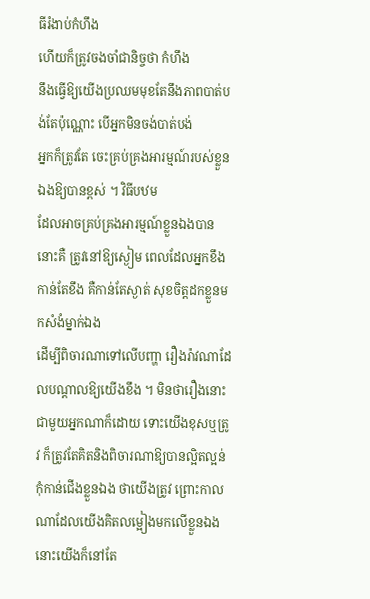ធីរំងាប់កំហឹង
ហើយក៏ត្រូវចងចាំជានិច្ចថា កំហឹង
នឹងធ្វើឱ្យយើងប្រឈមមុខតែនឹងភាពបាត់បង់តែប៉ុណ្ណោះ បើអ្នកមិនចង់បាត់បង់
អ្នកក៏ត្រូវតែ ចេះគ្រប់គ្រងអារម្មណ៍របស់ខ្លួនឯងឱ្យបានខ្ពស់ ។ វិធីបឋម
ដែលអាចគ្រប់គ្រងអារម្មណ៍ខ្លួនឯងបាននោះគឺ ត្រូវនៅឱ្យស្ងៀម ពេលដែលអ្នកខឹង
កាន់តែខឹង គឺកាន់តែស្ងាត់ សុខចិត្តដកខ្លួនមកសំងំម្នាក់ឯង
ដើម្បីពិចារណាទៅលើបញ្ហា រឿងរ៉ាវណាដែលបណ្តាលឱ្យយើងខឹង ។ មិនថារឿងនោះ
ជាមួយអ្នកណាក៏ដោយ ទោះយើងខុសឬត្រូវ ក៏ត្រូវតែគិតនិងពិចារណាឱ្យបានល្អិតល្អន់
កុំកាន់ជើងខ្លួនឯង ថាយើងត្រូវ ព្រោះកាលណាដែលយើងគិតលម្អៀងមកលើខ្លួនឯង
នោះយើងក៏នៅតែ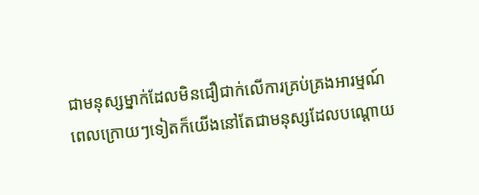ជាមនុស្សម្នាក់ដែលមិនជឿជាក់លើការគ្រប់គ្រងអារម្មណ៍
ពេលក្រោយៗទៀតក៏យើងនៅតែជាមនុស្សដែលបណ្តោយ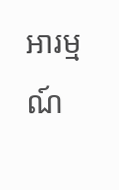អារម្មណ៍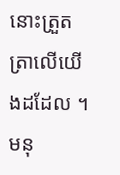នោះត្រួតត្រាលើយើងដដែល ។
មនុ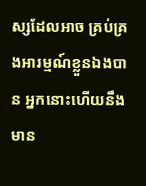ស្សដែលអាច គ្រប់គ្រងអារម្មណ៍ខ្លួនឯងបាន អ្នកនោះហើយនឹងមាន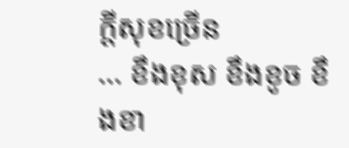ក្តីសុខច្រើន
... ខឹងខុស ខឹងខូច ខឹងខា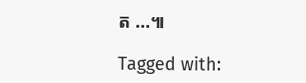ត ...៕

Tagged with: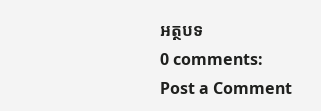អត្ថបទ
0 comments:
Post a Comment